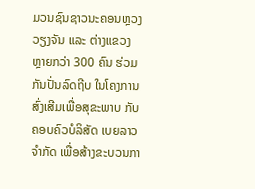ມວນຊົນຊາວນະຄອນຫຼວງວຽງຈັນ ແລະ ຕ່າງແຂວງ ຫຼາຍກວ່າ 300 ຄົນ ຮ່ວມກັນປັ່ນລົດຖີບ ໃນໂຄງການສົ່ງເສີມເພື່ອສຸຂະພາບ ກັບຄອບຄົວບໍລິສັດ ເບຍລາວ ຈຳກັດ ເພື່ອສ້າງຂະບວນກາ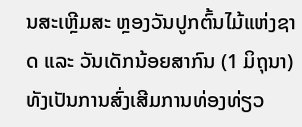ນສະເຫຼີມສະ ຫຼອງວັນປູກຕົ້ນໄມ້ແຫ່ງຊາດ ແລະ ວັນເດັກນ້ອຍສາກົນ (1 ມິຖຸນາ) ທັງເປັນການສົ່ງເສີມການທ່ອງທ່ຽວ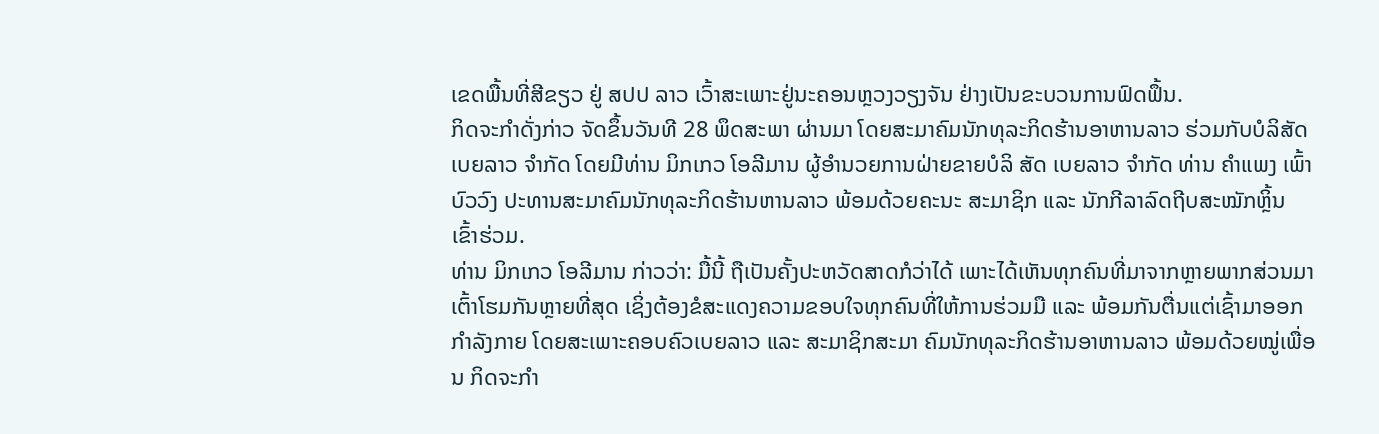ເຂດພື້ນທີ່ສີຂຽວ ຢູ່ ສປປ ລາວ ເວົ້າສະເພາະຢູ່ນະຄອນຫຼວງວຽງຈັນ ຢ່າງເປັນຂະບວນການຟົດຟຶ້ນ.
ກິດຈະກຳດັ່ງກ່າວ ຈັດຂຶ້ນວັນທີ 28 ພຶດສະພາ ຜ່ານມາ ໂດຍສະມາຄົມນັກທຸລະກິດຮ້ານອາຫານລາວ ຮ່ວມກັບບໍລິສັດ ເບຍລາວ ຈຳກັດ ໂດຍມີທ່ານ ມິກເກວ ໂອລີມານ ຜູ້ອຳນວຍການຝ່າຍຂາຍບໍລິ ສັດ ເບຍລາວ ຈຳກັດ ທ່ານ ຄຳແພງ ເພົ້າບົວວົງ ປະທານສະມາຄົມນັກທຸລະກິດຮ້ານຫານລາວ ພ້ອມດ້ວຍຄະນະ ສະມາຊິກ ແລະ ນັກກີລາລົດຖີບສະໝັກຫຼິ້ນ ເຂົ້າຮ່ວມ.
ທ່ານ ມິກເກວ ໂອລີມານ ກ່າວວ່າ: ມື້ນີ້ ຖືເປັນຄັ້ງປະຫວັດສາດກໍວ່າໄດ້ ເພາະໄດ້ເຫັນທຸກຄົນທີ່ມາຈາກຫຼາຍພາກສ່ວນມາເຕົ້າໂຮມກັນຫຼາຍທີ່ສຸດ ເຊິ່ງຕ້ອງຂໍສະແດງຄວາມຂອບໃຈທຸກຄົນທີ່ໃຫ້ການຮ່ວມມື ແລະ ພ້ອມກັນຕື່ນແຕ່ເຊົ້າມາອອກກຳລັງກາຍ ໂດຍສະເພາະຄອບຄົວເບຍລາວ ແລະ ສະມາຊິກສະມາ ຄົມນັກທຸລະກິດຮ້ານອາຫານລາວ ພ້ອມດ້ວຍໝູ່ເພື່ອນ ກິດຈະກຳ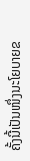ຄັ້ງນີ້ເປັນໜຶ່ງນະໂຍບາຍຂ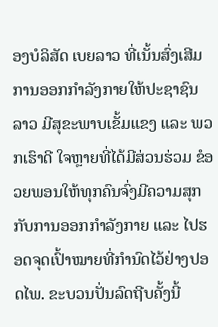ອງບໍລິສັດ ເບຍລາວ ທີ່ເນັ້ນສົ່ງເສີມການອອກກຳລັງກາຍໃຫ້ປະຊາຊົນລາວ ມີສຸຂະພາບເຂັ້ມແຂງ ແລະ ພວກເຮົາດີ ໃຈຫຼາຍທີ່ໄດ້ມີສ່ວນຮ່ວມ ຂໍອວຍພອນໃຫ້ທຸກຄົນຈົ່ງມີຄວາມສຸກກັບການອອກກຳລັງກາຍ ແລະ ໄປຮອດຈຸດເປົ້າໝາຍທີ່ກຳນົດໄວ້ຢ່າງປອດໄພ. ຂະບວນປັ່ນລົດຖີບຄັ້ງນີ້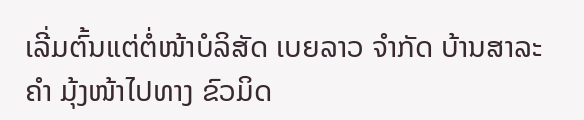ເລີ່ມຕົ້ນແຕ່ຕໍ່ໜ້າບໍລິສັດ ເບຍລາວ ຈຳກັດ ບ້ານສາລະຄຳ ມຸ້ງໜ້າໄປທາງ ຂົວມິດ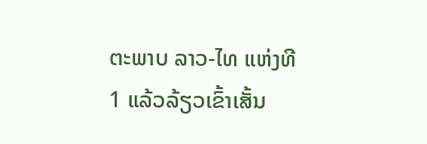ຕະພາບ ລາວ-ໄທ ແຫ່ງທີ 1 ແລ້ວລ້ຽວເຂົ້າເສັ້ນ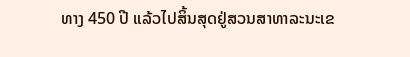ທາງ 450 ປີ ແລ້ວໄປສິ້ນສຸດຢູ່ສວນສາທາລະນະເຂ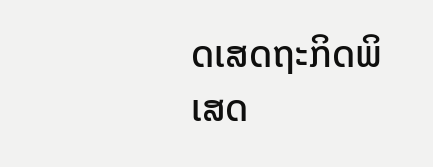ດເສດຖະກິດພິເສດ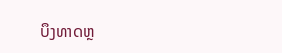ບຶງທາດຫຼ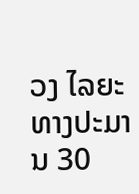ວງ ໄລຍະທາງປະມານ 30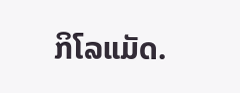ກິໂລແມັດ.